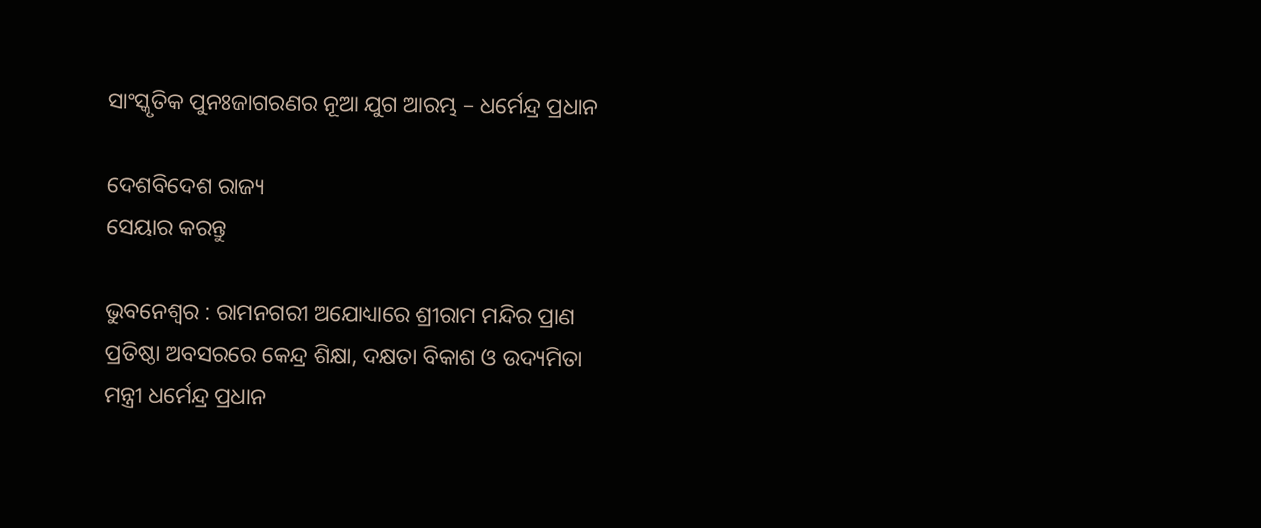ସାଂସ୍କୃତିକ ପୁନଃଜାଗରଣର ନୂଆ ଯୁଗ ଆରମ୍ଭ – ଧର୍ମେନ୍ଦ୍ର ପ୍ରଧାନ

ଦେଶବିଦେଶ ରାଜ୍ୟ
ସେୟାର କରନ୍ତୁ

ଭୁବନେଶ୍ୱର : ରାମନଗରୀ ଅଯୋଧ୍ୟାରେ ଶ୍ରୀରାମ ମନ୍ଦିର ପ୍ରାଣ ପ୍ରତିଷ୍ଠା ଅବସରରେ କେନ୍ଦ୍ର ଶିକ୍ଷା, ଦକ୍ଷତା ବିକାଶ ଓ ଉଦ୍ୟମିତା ମନ୍ତ୍ରୀ ଧର୍ମେନ୍ଦ୍ର ପ୍ରଧାନ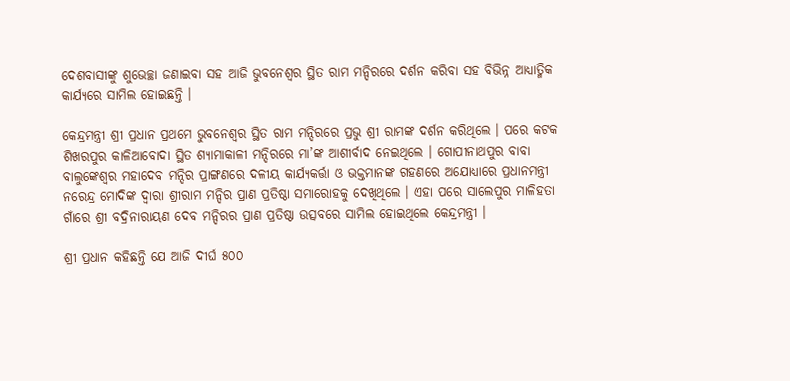ଦେଶବାସୀଙ୍କୁ ଶୁଭେଚ୍ଛା ଜଣାଇବା ସହ ଆଜି ଭୁବନେଶ୍ୱର ସ୍ଥିତ ରାମ ମନ୍ଦିରରେ ଦର୍ଶନ କରିବା ସହ ବିଭିନ୍ନ ଆଧ୍ୟାତ୍ମିକ କାର୍ଯ୍ୟରେ ସାମିଲ ହୋଇଛନ୍ତି ।

କେନ୍ଦ୍ରମନ୍ତ୍ରୀ ଶ୍ରୀ ପ୍ରଧାନ ପ୍ରଥମେ ଭୁବନେଶ୍ୱର ସ୍ଥିତ ରାମ ମନ୍ଦିରରେ ପ୍ରଭୁ ଶ୍ରୀ ରାମଙ୍କ ଦର୍ଶନ କରିଥିଲେ । ପରେ କଟକ ଶିଖରପୁର କାଳିଆବୋଦା ସ୍ଥିତ ଶ୍ୟାମାକାଳୀ ମନ୍ଦିରରେ ମା’ଙ୍କ ଆଶୀର୍ବାଦ ନେଇଥିଲେ । ଗୋପୀନାଥପୁର ବାବା ବାଲୁଙ୍କେଶ୍ୱର ମହାଦେବ ମନ୍ଦିର ପ୍ରାଙ୍ଗଣରେ ଦଳୀୟ କାର୍ଯ୍ୟକର୍ତ୍ତା ଓ ଭକ୍ତମାନଙ୍କ ଗହଣରେ ଅଯୋଧ୍ୟାରେ ପ୍ରଧାନମନ୍ତ୍ରୀ ନରେନ୍ଦ୍ର ମୋଦିଙ୍କ ଦ୍ୱାରା ଶ୍ରୀରାମ ମନ୍ଦିର ପ୍ରାଣ ପ୍ରତିଷ୍ଠା ସମାରୋହକୁ ଦେଖିଥିଲେ । ଏହା ପରେ ସାଲେପୁର ମାଳିହତା ଗାଁରେ ଶ୍ରୀ ବଦ୍ରିନାରାୟଣ ଦେବ ମନ୍ଦିରର ପ୍ରାଣ ପ୍ରତିଷ୍ଠା ଉତ୍ସବରେ ସାମିଲ ହୋଇଥିଲେ କେନ୍ଦ୍ରମନ୍ତ୍ରୀ ।

ଶ୍ରୀ ପ୍ରଧାନ କହିଛନ୍ତି ଯେ ଆଜି ଦୀର୍ଘ ୫୦୦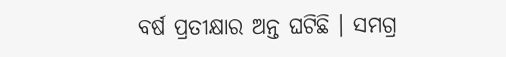ବର୍ଷ ପ୍ରତୀକ୍ଷାର ଅନ୍ତ ଘଟିଛି । ସମଗ୍ର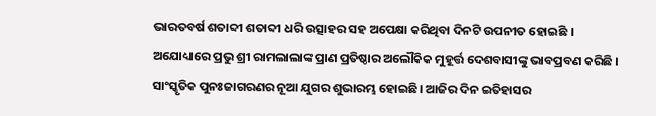ଭାରତବର୍ଷ ଶତାବ୍ଦୀ ଶତାବ୍ଦୀ ଧରି ଉତ୍ସାହର ସହ ଅପେକ୍ଷା କରିଥିବା ଦିନଟି ଉପନୀତ ହୋଇଛି । ଅଯୋଧ୍ୟାରେ ପ୍ରଭୁ ଶ୍ରୀ ରାମଲାଲାଙ୍କ ପ୍ରାଣ ପ୍ରତିଷ୍ଠାର ଅଲୌକିକ ମୁହୂର୍ତ୍ତ ଦେଶବାସୀଙ୍କୁ ଭାବପ୍ରବଣ କରିଛି । ସାଂସ୍କୃତିକ ପୁନଃଜାଗରଣର ନୂଆ ଯୁଗର ଶୁଭାରମ୍ଭ ହୋଇଛି । ଆଜିର ଦିନ ଇତିହାସର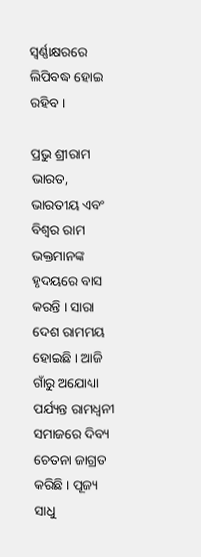ସ୍ୱର୍ଣ୍ଣାକ୍ଷରରେ ଲିପିବଦ୍ଧ ହୋଇ ରହିବ ।

ପ୍ରଭୁ ଶ୍ରୀରାମ ଭାରତ, ଭାରତୀୟ ଏବଂ ବିଶ୍ୱର ରାମ ଭକ୍ତମାନଙ୍କ ହୃଦୟରେ ବାସ କରନ୍ତି । ସାରା ଦେଶ ରାମମୟ ହୋଇଛି । ଆଜି ଗାଁରୁ ଅଯୋଧ୍ୟା ପର୍ଯ୍ୟନ୍ତ ରାମଧ୍ୱନୀ ସମାଜରେ ଦିବ୍ୟ ଚେତନା ଜାଗ୍ରତ କରିଛି । ପୂଜ୍ୟ ସାଧୁ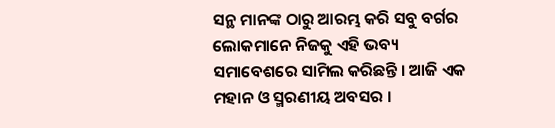ସନ୍ଥ ମାନଙ୍କ ଠାରୁ ଆରମ୍ଭ କରି ସବୁ ବର୍ଗର ଲୋକମାନେ ନିଜକୁ ଏହି ଭବ୍ୟ ସମାବେଶରେ ସାମିଲ କରିଛନ୍ତି । ଆଜି ଏକ ମହାନ ଓ ସ୍ମରଣୀୟ ଅବସର ।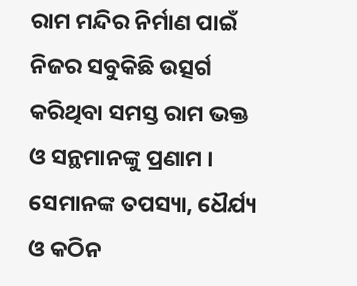ରାମ ମନ୍ଦିର ନିର୍ମାଣ ପାଇଁ ନିଜର ସବୁକିଛି ଉତ୍ସର୍ଗ କରିଥିବା ସମସ୍ତ ରାମ ଭକ୍ତ ଓ ସନ୍ଥମାନଙ୍କୁ ପ୍ରଣାମ । ସେମାନଙ୍କ ତପସ୍ୟା, ଧୈର୍ଯ୍ୟ ଓ କଠିନ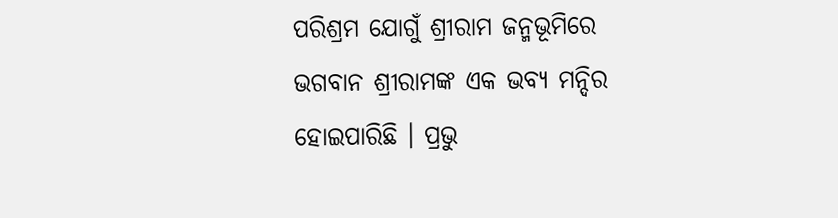ପରିଶ୍ରମ ଯୋଗୁଁ ଶ୍ରୀରାମ ଜନ୍ମଭୂମିରେ ଭଗବାନ ଶ୍ରୀରାମଙ୍କ ଏକ ଭବ୍ୟ ମନ୍ଦିର ହୋଇପାରିଛି । ପ୍ରଭୁ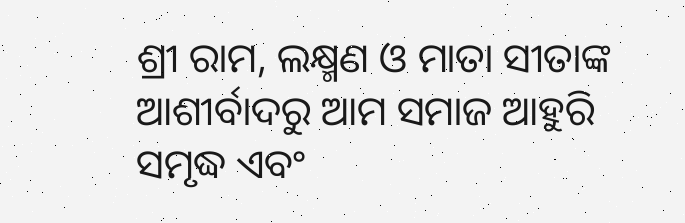ଶ୍ରୀ ରାମ, ଲକ୍ଷ୍ମଣ ଓ ମାତା ସୀତାଙ୍କ ଆଶୀର୍ବାଦରୁ ଆମ ସମାଜ ଆହୁରି ସମୃଦ୍ଧ ଏବଂ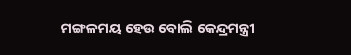ମଙ୍ଗଳମୟ ହେଉ ବୋଲି କେନ୍ଦ୍ରମନ୍ତ୍ରୀ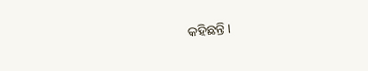କହିଛନ୍ତି ।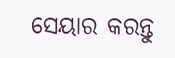ସେୟାର କରନ୍ତୁ